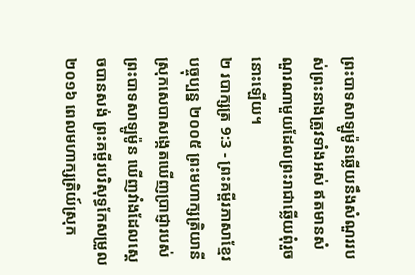ព្រះបាទសាឡូម៉ូនឆ្លើយនឹងសំណួររបស់ព្រះនាងត្រូវទាំងអស់ ឥតមានសំណួរណាមួយដែលព្រះរាជាឆ្លើយពុំរួចនោះឡើយ។
២ របាក្សត្រ 9:3 - ព្រះគម្ពីរភាសាខ្មែរបច្ចុប្បន្ន ២០០៥ ព្រះមហាក្សត្រិយានីស្រុកសេបាសង្កេតឃើញប្រាជ្ញារបស់ព្រះបាទសាឡូម៉ូន ឃើញវាំងដែលស្ដេចបានសង់ ព្រះគម្ពីរបរិសុទ្ធកែសម្រួល ២០១៦ ពេលមហាក្សត្រិយ៍ស្រុក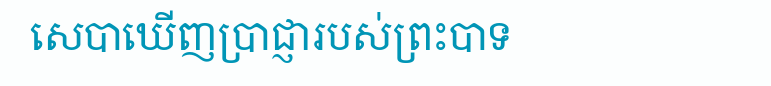សេបាឃើញប្រាជ្ញារបស់ព្រះបាទ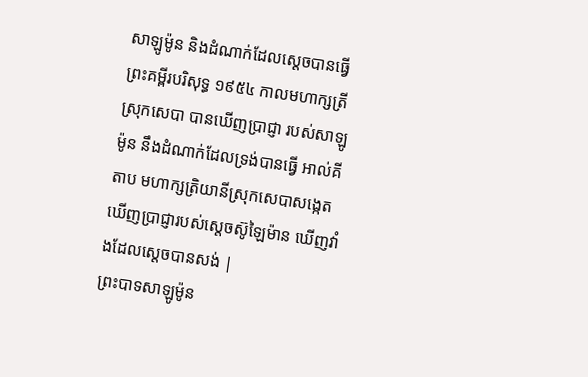សាឡូម៉ូន និងដំណាក់ដែលស្ដេចបានធ្វើ ព្រះគម្ពីរបរិសុទ្ធ ១៩៥៤ កាលមហាក្សត្រីស្រុកសេបា បានឃើញប្រាជ្ញា របស់សាឡូម៉ូន នឹងដំណាក់ដែលទ្រង់បានធ្វើ អាល់គីតាប មហាក្សត្រិយានីស្រុកសេបាសង្កេតឃើញប្រាជ្ញារបស់ស្តេចស៊ូឡៃម៉ាន ឃើញវាំងដែលស្តេចបានសង់ |
ព្រះបាទសាឡូម៉ូន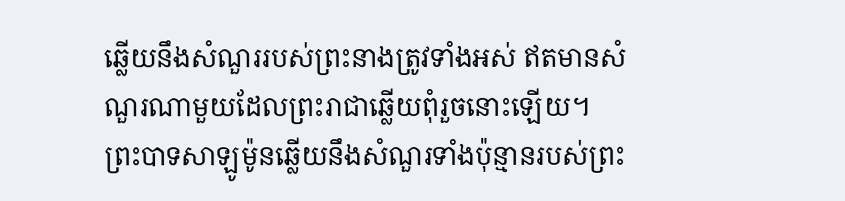ឆ្លើយនឹងសំណួររបស់ព្រះនាងត្រូវទាំងអស់ ឥតមានសំណួរណាមួយដែលព្រះរាជាឆ្លើយពុំរួចនោះឡើយ។
ព្រះបាទសាឡូម៉ូនឆ្លើយនឹងសំណួរទាំងប៉ុន្មានរបស់ព្រះ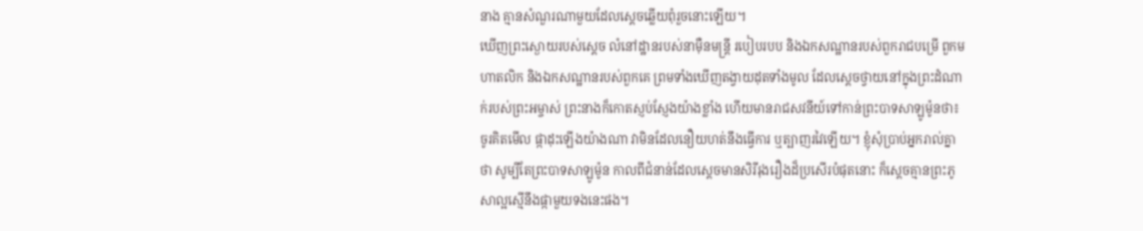នាង គ្មានសំណួរណាមួយដែលស្ដេចឆ្លើយពុំរួចនោះឡើយ។
ឃើញព្រះស្ងោយរបស់ស្ដេច លំនៅដ្ឋានរបស់នាម៉ឺនមន្ត្រី របៀបរបប និងឯកសណ្ឋានរបស់ពួករាជបម្រើ ពួកមហាតលិក និងឯកសណ្ឋានរបស់ពួកគេ ព្រមទាំងឃើញតង្វាយដុតទាំងមូល ដែលស្ដេចថ្វាយនៅក្នុងព្រះដំណាក់របស់ព្រះអម្ចាស់ ព្រះនាងក៏កោតស្ញប់ស្ញែងយ៉ាងខ្លាំង ហើយមានរាជសវនីយ៍ទៅកាន់ព្រះបាទសាឡូម៉ូនថា៖
ចូរគិតមើល ផ្កាដុះឡើងយ៉ាងណា វាមិនដែលនឿយហត់នឹងធ្វើការ ឬត្បាញរវៃឡើយ។ ខ្ញុំសុំប្រាប់អ្នករាល់គ្នាថា សូម្បីតែព្រះបាទសាឡូម៉ូន កាលពីជំនាន់ដែលស្ដេចមានសិរីរុងរឿងដ៏ប្រសើរបំផុតនោះ ក៏ស្ដេចគ្មានព្រះភូសាល្អស្មើនឹងផ្កាមួយទងនេះផង។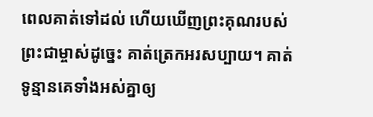ពេលគាត់ទៅដល់ ហើយឃើញព្រះគុណរបស់ព្រះជាម្ចាស់ដូច្នេះ គាត់ត្រេកអរសប្បាយ។ គាត់ទូន្មានគេទាំងអស់គ្នាឲ្យ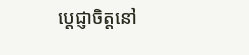ប្ដេជ្ញាចិត្តនៅ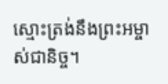ស្មោះត្រង់នឹងព្រះអម្ចាស់ជានិច្ច។